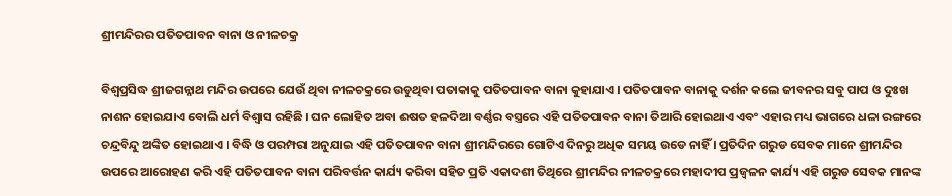ଶ୍ରୀମନ୍ଦିରର ପତିତପାବନ ବାନା ଓ ନୀଳଚକ୍ର

ବିଶ୍ଵପ୍ରସିଦ୍ଧ ଶ୍ରୀଜଗନ୍ନାଥ ମନ୍ଦିର ଉପରେ ଯେଉଁ ଥିବା ନୀଳଚକ୍ରରେ ଉଡୁଥିବା ପତାକାକୁ ପତିତପାବନ ବାନା କୁହାଯାଏ । ପତିତପାବନ ବାନାକୁ ଦର୍ଶନ କଲେ ଜୀବନର ସବୁ ପାପ ଓ ଦୁଃଖ ନାଶନ ହୋଇଯାଏ ବୋଲି ଧର୍ମ ବିଶ୍ଵାସ ରହିଛି । ଘନ ଲୋହିତ ଅବା ଈଷତ ହଳଦିଆ ବର୍ଣ୍ଣର ବସ୍ତ୍ରରେ ଏହି ପତିତପାବନ ବାନା ତିଆରି ହୋଇଥାଏ ଏବଂ ଏହାର ମଧ୍ୟ ଭାଗରେ ଧଳା ରଙ୍ଗରେ ଚନ୍ଦ୍ରବିନ୍ଦୁ ଅଙ୍କିତ ହୋଇଥାଏ । ବିଦ୍ଧି ଓ ପରମ୍ପରା ଅନୁଯାଇ ଏହି ପତିତପାବନ ବାନା ଶ୍ରୀମନ୍ଦିରରେ ଗୋଟିଏ ଦିନରୁ ଅଧିକ ସମୟ ଉଡେ ନାହିଁ । ପ୍ରତିଦିନ ଗରୁଡ ସେବକ ମାନେ ଶ୍ରୀମନ୍ଦିର ଉପରେ ଆରୋହଣ କରି ଏହି ପତିତପାବନ ବାନା ପରିବର୍ତ୍ତନ କାର୍ଯ୍ୟ କରିବା ସହିତ ପ୍ରତି ଏକାଦଶୀ ତିଥିରେ ଶ୍ରୀମନ୍ଦିର ନୀଳଚକ୍ରରେ ମହାଦୀପ ପ୍ରଜ୍ଵଳନ କାର୍ଯ୍ୟ ଏହି ଗରୁଡ ସେବକ ମାନଙ୍କ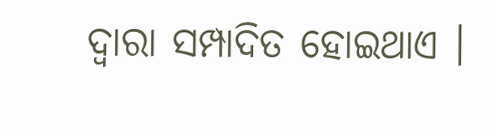ଦ୍ଵାରା ସମ୍ପାଦିତ ହୋଇଥାଏ ।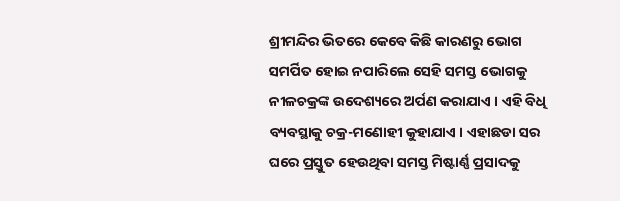ଶ୍ରୀମନ୍ଦିର ଭିତରେ କେବେ କିଛି କାରଣରୁ ଭୋଗ ସମର୍ପିତ ହୋଇ ନପାରିଲେ ସେହି ସମସ୍ତ ଭୋଗକୁ ନୀଳଚକ୍ରଙ୍କ ଉଦେଶ୍ୟରେ ଅର୍ପଣ କରାଯାଏ । ଏହି ବିଧି ବ୍ୟବସ୍ଥାକୁ ଚକ୍ର-ମଣୋହୀ କୁହାଯାଏ । ଏହାଛଡା ସର ଘରେ ପ୍ରସ୍ତୁତ ହେଉଥିବା ସମସ୍ତ ମିଷ୍ଟାର୍ଣ୍ଣ ପ୍ରସାଦକୁ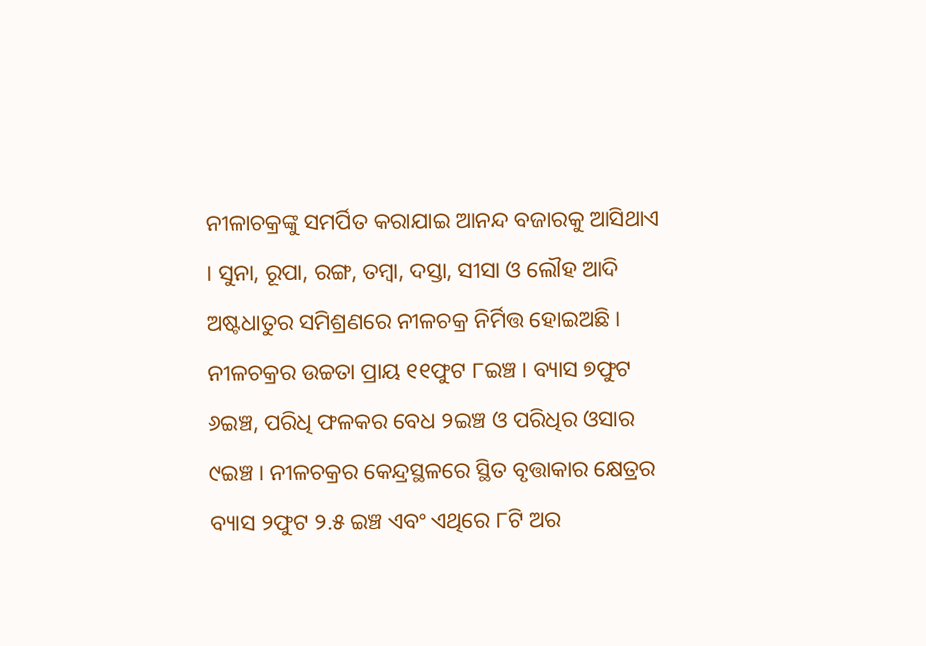ନୀଳାଚକ୍ରଙ୍କୁ ସମର୍ପିତ କରାଯାଇ ଆନନ୍ଦ ବଜାରକୁ ଆସିଥାଏ । ସୁନା, ରୂପା, ରଙ୍ଗ, ତମ୍ବା, ଦସ୍ତା, ସୀସା ଓ ଲୌହ ଆଦି ଅଷ୍ଟଧାତୁର ସମିଶ୍ରଣରେ ନୀଳଚକ୍ର ନିର୍ମିତ୍ତ ହୋଇଅଛି । ନୀଳଚକ୍ରର ଉଚ୍ଚତା ପ୍ରାୟ ୧୧ଫୁଟ ୮ଇଞ୍ଚ । ବ୍ୟାସ ୭ଫୁଟ ୬ଇଞ୍ଚ, ପରିଧି ଫଳକର ବେଧ ୨ଇଞ୍ଚ ଓ ପରିଧିର ଓସାର ୯ଇଞ୍ଚ । ନୀଳଚକ୍ରର କେନ୍ଦ୍ରସ୍ଥଳରେ ସ୍ଥିତ ବୃତ୍ତାକାର କ୍ଷେତ୍ରର ବ୍ୟାସ ୨ଫୁଟ ୨.୫ ଇଞ୍ଚ ଏବଂ ଏଥିରେ ୮ଟି ଅର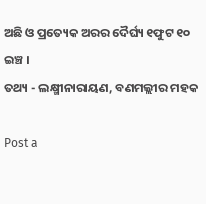ଅଛି ଓ ପ୍ରତ୍ୟେକ ଅରର ଦୈର୍ଘ୍ୟ ୧ଫୁଟ ୧୦ ଇଞ୍ଚ ।
ତଥ୍ୟ - ଲକ୍ଷ୍ମୀନାରାୟଣ, ବଣମଲ୍ଲୀର ମହକ

Post a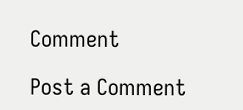Comment

Post a Comment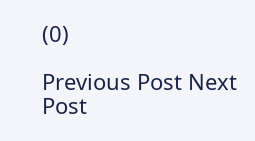(0)

Previous Post Next Post